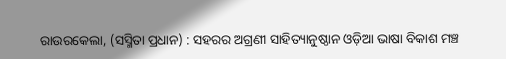ରାଉରକେଲା, (ସସ୍ମିତା ପ୍ରଧାନ) : ସହରର ଅଗ୍ରଣୀ ସାହିତ୍ୟାନୁଷ୍ଠାନ ଓଡ଼ିଆ ଭାଷା ବିକାଶ ମଞ୍ଚ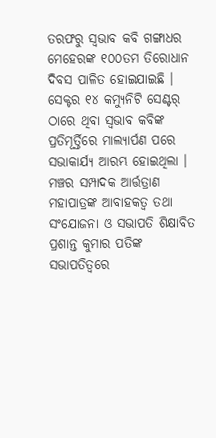ତରଫରୁ ସ୍ୱଭାବ କବି ଗଙ୍ଗାଧର ମେହେରଙ୍କ ୧୦୦ତମ ତିରୋଧାନ ଦିବସ ପାଳିତ ହୋଇଯାଇଛି । ସେକ୍ଟର ୧୪ କମ୍ୟୁନିଟି ସେଣ୍ଟର୍ ଠାରେ ଥିବା ସ୍ୱଭାବ କବିଙ୍କ ପ୍ରତିମୂର୍ତ୍ତିରେ ମାଲ୍ୟାର୍ପଣ ପରେ ସଭାକାର୍ଯ୍ୟ ଆରମ୍ଭ ହୋଇଥିଲା । ମଞ୍ଚର ସମ୍ପାଦକ ଆର୍ତ୍ତତ୍ରାଣ ମହାପାତ୍ରଙ୍କ ଆବାହକତ୍ୱ ତଥା ସଂଯୋଜନା ଓ ସଭାପତି ଶିକ୍ଷାବିତ ପ୍ରଶାନ୍ତ କୁମାର ପତିଙ୍କ ସଭାପତିତ୍ୱରେ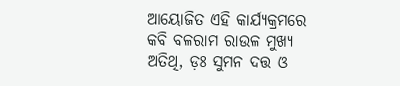ଆୟୋଜିତ ଏହି କାର୍ଯ୍ୟକ୍ରମରେ କବି ବଳରାମ ରାଉଳ ମୁଖ୍ୟ ଅତିଥି, ଡ଼ଃ ସୁମନ ଦତ୍ତ ଓ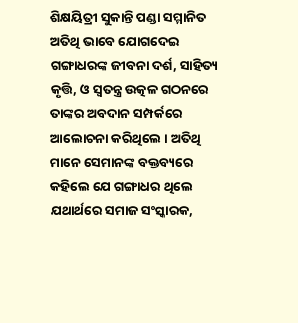ଶିକ୍ଷୟିତ୍ରୀ ସୁକାନ୍ତି ପଣ୍ଡା ସମ୍ମାନିତ ଅତିଥି ଭାବେ ଯୋଗଦେଇ ଗଙ୍ଗାଧରଙ୍କ ଜୀବନା ଦର୍ଶ, ସାହିତ୍ୟ କୃତ୍ତି, ଓ ସ୍ୱତନ୍ତ୍ର ଉତ୍କଳ ଗଠନରେ ତାଙ୍କର ଅବଦାନ ସମ୍ପର୍କରେ ଆଲୋଚନା କରିଥିଲେ । ଅତିଥି ମାନେ ସେମାନଙ୍କ ବକ୍ତବ୍ୟରେ କହିଲେ ଯେ ଗଙ୍ଗାଧର ଥିଲେ ଯଥାର୍ଥରେ ସମାଜ ସଂସ୍କାରକ,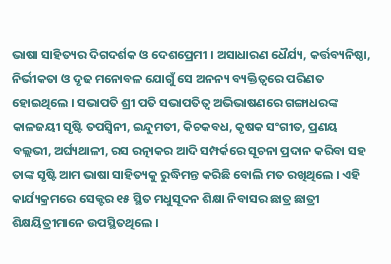ଭାଷା ସାହିତ୍ୟର ଦିଗଦର୍ଶକ ଓ ଦେଶପ୍ରେମୀ । ଅସାଧାରଣ ଧୈର୍ଯ୍ୟ, କର୍ତ୍ତବ୍ୟନିଷ୍ଠା, ନିର୍ଭୀକତା ଓ ଦୃଢ ମନୋବଳ ଯୋଗୁଁ ସେ ଅନନ୍ୟ ବ୍ୟକ୍ତିତ୍ୱରେ ପରିଣତ ହୋଇଥିଲେ । ସଭାପତି ଶ୍ରୀ ପତି ସଭାପତିତ୍ୱ ଅଭିଭାଷଣରେ ଗଙ୍ଗାଧରଙ୍କ କାଳଜୟୀ ସୃଷ୍ଟି ତପସ୍ୱିନୀ, ଇନ୍ଦୁମତୀ, କିଚକବଧ, କୃଷକ ସଂଗୀତ, ପ୍ରଣୟ ବଲ୍ଲଭୀ, ଅର୍ଘ୍ୟଥାଳୀ, ରସ ରତ୍ନାକର ଆଦି ସମ୍ପର୍କରେ ସୂଚନା ପ୍ରଦାନ କରିବା ସହ ତାଙ୍କ ସୃଷ୍ଟି ଆମ ଭାଷା ସାହିତ୍ୟକୁ ରୁଦ୍ଧିମନ୍ତ କରିଛି ବୋଲି ମତ ରଖିଥିଲେ । ଏହି କାର୍ଯ୍ୟକ୍ରମରେ ସେକ୍ଟର ୧୫ ସ୍ଥିତ ମଧୁସୂଦନ ଶିକ୍ଷା ନିବାସର ଛାତ୍ର ଛାତ୍ରୀ ଶିକ୍ଷୟିତ୍ରୀମାନେ ଉପସ୍ଥିତଥିଲେ ।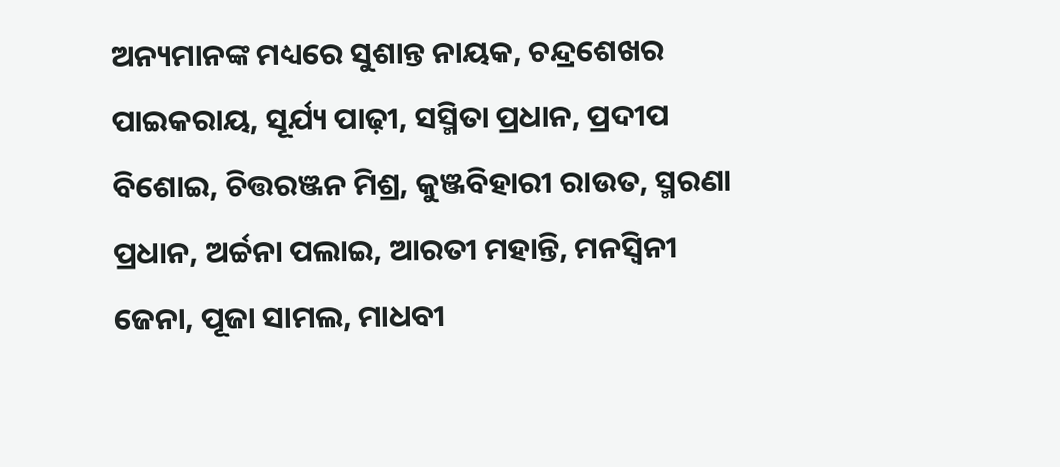ଅନ୍ୟମାନଙ୍କ ମଧ୍ୟରେ ସୁଶାନ୍ତ ନାୟକ, ଚନ୍ଦ୍ରଶେଖର ପାଇକରାୟ, ସୂର୍ଯ୍ୟ ପାଢ଼ୀ, ସସ୍ମିତା ପ୍ରଧାନ, ପ୍ରଦୀପ ବିଶୋଇ, ଚିତ୍ତରଞ୍ଜନ ମିଶ୍ର, କୁଞ୍ଜବିହାରୀ ରାଉତ, ସ୍ମରଣା ପ୍ରଧାନ, ଅର୍ଚ୍ଚନା ପଲାଇ, ଆରତୀ ମହାନ୍ତି, ମନସ୍ୱିନୀ ଜେନା, ପୂଜା ସାମଲ, ମାଧବୀ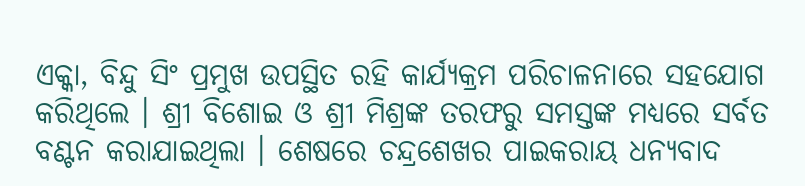ଏକ୍କା, ବିନ୍ଦୁ ସିଂ ପ୍ରମୁଖ ଉପସ୍ଥିତ ରହି କାର୍ଯ୍ୟକ୍ରମ ପରିଚାଳନାରେ ସହଯୋଗ କରିଥିଲେ । ଶ୍ରୀ ବିଶୋଇ ଓ ଶ୍ରୀ ମିଶ୍ରଙ୍କ ତରଫରୁ ସମସ୍ତଙ୍କ ମଧ୍ୟରେ ସର୍ବତ ବଣ୍ଟନ କରାଯାଇଥିଲା । ଶେଷରେ ଚନ୍ଦ୍ରଶେଖର ପାଇକରାୟ ଧନ୍ୟବାଦ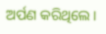ଅର୍ପଣ କରିଥିଲେ ।